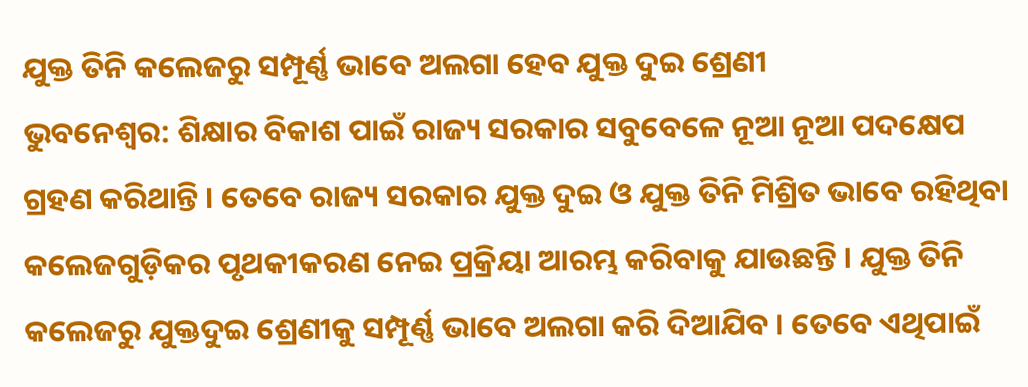ଯୁକ୍ତ ତିନି କଲେଜରୁ ସମ୍ପୂର୍ଣ୍ଣ ଭାବେ ଅଲଗା ହେବ ଯୁକ୍ତ ଦୁଇ ଶ୍ରେଣୀ
ଭୁବନେଶ୍ୱର: ଶିକ୍ଷାର ବିକାଶ ପାଇଁ ରାଜ୍ୟ ସରକାର ସବୁବେଳେ ନୂଆ ନୂଆ ପଦକ୍ଷେପ ଗ୍ରହଣ କରିଥାନ୍ତି । ତେବେ ରାଜ୍ୟ ସରକାର ଯୁକ୍ତ ଦୁଇ ଓ ଯୁକ୍ତ ତିନି ମିଶ୍ରିତ ଭାବେ ରହିଥିବା କଲେଜଗୁଡ଼ିକର ପୃଥକୀକରଣ ନେଇ ପ୍ରକ୍ରିୟା ଆରମ୍ଭ କରିବାକୁ ଯାଉଛନ୍ତି । ଯୁକ୍ତ ତିନି କଲେଜରୁ ଯୁକ୍ତଦୁଇ ଶ୍ରେଣୀକୁ ସମ୍ପୂର୍ଣ୍ଣ ଭାବେ ଅଲଗା କରି ଦିଆଯିବ । ତେବେ ଏଥିପାଇଁ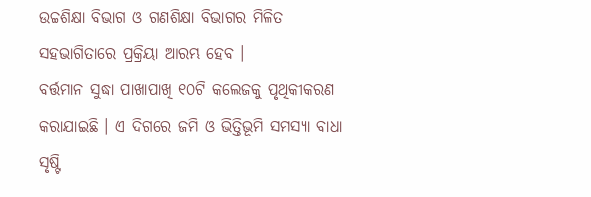ଉଚ୍ଚଶିକ୍ଷା ବିଭାଗ ଓ ଗଣଶିକ୍ଷା ବିଭାଗର ମିଳିତ ସହଭାଗିତାରେ ପ୍ରକ୍ରିୟା ଆରମ୍ଭ ହେବ ।
ବର୍ତ୍ତମାନ ସୁଦ୍ଧା ପାଖାପାଖି ୧୦ଟି କଲେଜକୁ ପୃଥିକୀକରଣ କରାଯାଇଛି । ଏ ଦିଗରେ ଜମି ଓ ଭିତ୍ତିଭୂମି ସମସ୍ୟା ବାଧା ସୃଷ୍ଟି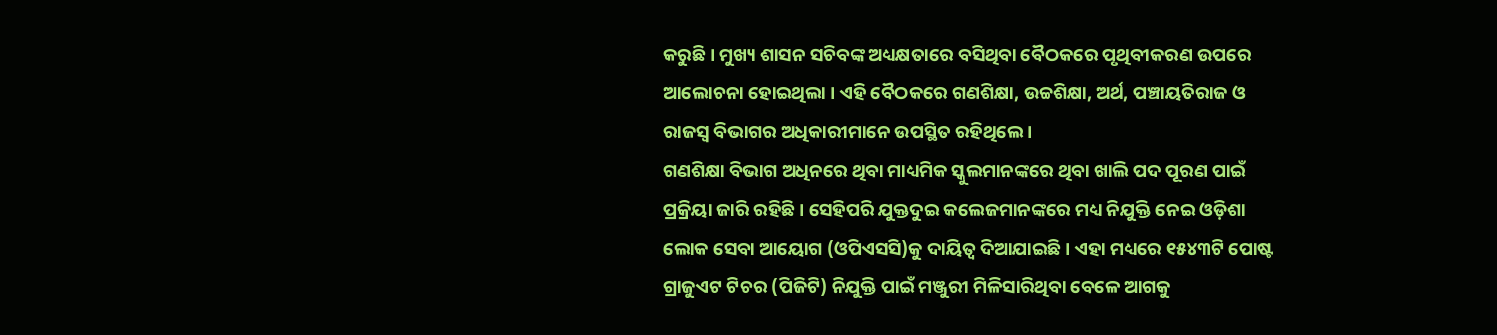କରୁଛି । ମୁଖ୍ୟ ଶାସନ ସଚିବଙ୍କ ଅଧ୍ୟକ୍ଷତାରେ ବସିଥିବା ବୈଠକରେ ପୃଥିବୀକରଣ ଉପରେ ଆଲୋଚନା ହୋଇଥିଲା । ଏହି ବୈଠକରେ ଗଣଶିକ୍ଷା, ଉଚ୍ଚଶିକ୍ଷା, ଅର୍ଥ, ପଞ୍ଚାୟତିରାଜ ଓ ରାଜସ୍ୱ ବିଭାଗର ଅଧିକାରୀମାନେ ଉପସ୍ଥିତ ରହିଥିଲେ ।
ଗଣଶିକ୍ଷା ବିଭାଗ ଅଧିନରେ ଥିବା ମାଧ୍ୟମିକ ସ୍କୁଲମାନଙ୍କରେ ଥିବା ଖାଲି ପଦ ପୂରଣ ପାଇଁ ପ୍ରକ୍ରିୟା ଜାରି ରହିଛି । ସେହିପରି ଯୁକ୍ତଦୁଇ କଲେଜମାନଙ୍କରେ ମଧ୍ୟ ନିଯୁକ୍ତି ନେଇ ଓଡ଼ିଶା ଲୋକ ସେବା ଆୟୋଗ (ଓପିଏସସି)କୁ ଦାୟିତ୍ୱ ଦିଆଯାଇଛି । ଏହା ମଧ୍ୟରେ ୧୫୪୩ଟି ପୋଷ୍ଟ ଗ୍ରାଜୁଏଟ ଟିଚର (ପିଜିଟି) ନିଯୁକ୍ତି ପାଇଁ ମଞ୍ଜୁରୀ ମିଳିସାରିଥିବା ବେଳେ ଆଗକୁ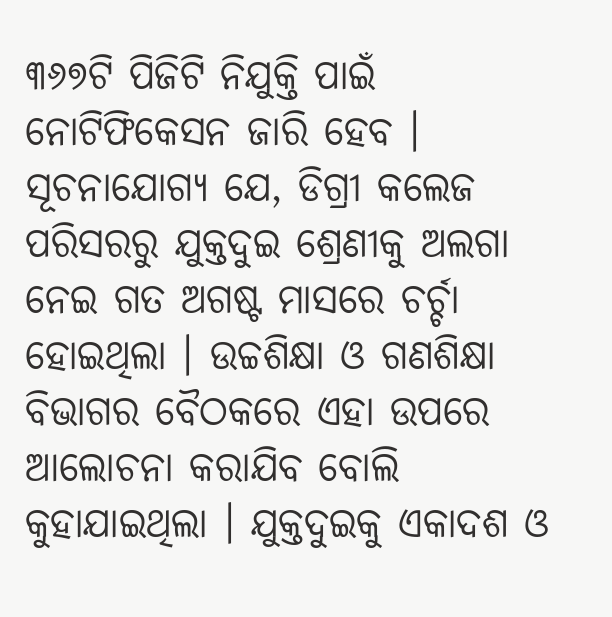୩୬୭ଟି ପିଜିଟି ନିଯୁକ୍ତି ପାଇଁ ନୋଟିଫିକେସନ ଜାରି ହେବ ।
ସୂଚନାଯୋଗ୍ୟ ଯେ, ଡିଗ୍ରୀ କଲେଜ ପରିସରରୁ ଯୁକ୍ତଦୁଇ ଶ୍ରେଣୀକୁ ଅଲଗା ନେଇ ଗତ ଅଗଷ୍ଟ ମାସରେ ଚର୍ଚ୍ଚା ହୋଇଥିଲା । ଉଚ୍ଚଶିକ୍ଷା ଓ ଗଣଶିକ୍ଷା ବିଭାଗର ବୈଠକରେ ଏହା ଉପରେ ଆଲୋଚନା କରାଯିବ ବୋଲି କୁହାଯାଇଥିଲା । ଯୁକ୍ତଦୁଇକୁ ଏକାଦଶ ଓ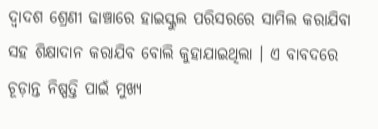ଦ୍ୱାଦଶ ଶ୍ରେଣୀ ଢାଞ୍ଚାରେ ହାଇସ୍କୁଲ ପରିସରରେ ସାମିଲ କରାଯିବା ସହ ଶିକ୍ଷାଦାନ କରାଯିବ ବୋଲି କୁହାଯାଇଥିଲା । ଏ ବାବଦରେ ଚୂଡ଼ାନ୍ତ ନିଷ୍ପତ୍ତି ପାଇଁ ମୁଖ୍ୟ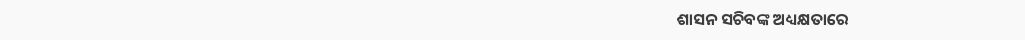ଶାସନ ସଚିବଙ୍କ ଅଧ୍ୟକ୍ଷତାରେ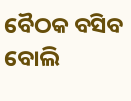ବୈଠକ ବସିବ ବୋଲି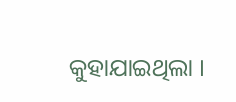କୁହାଯାଇଥିଲା ।